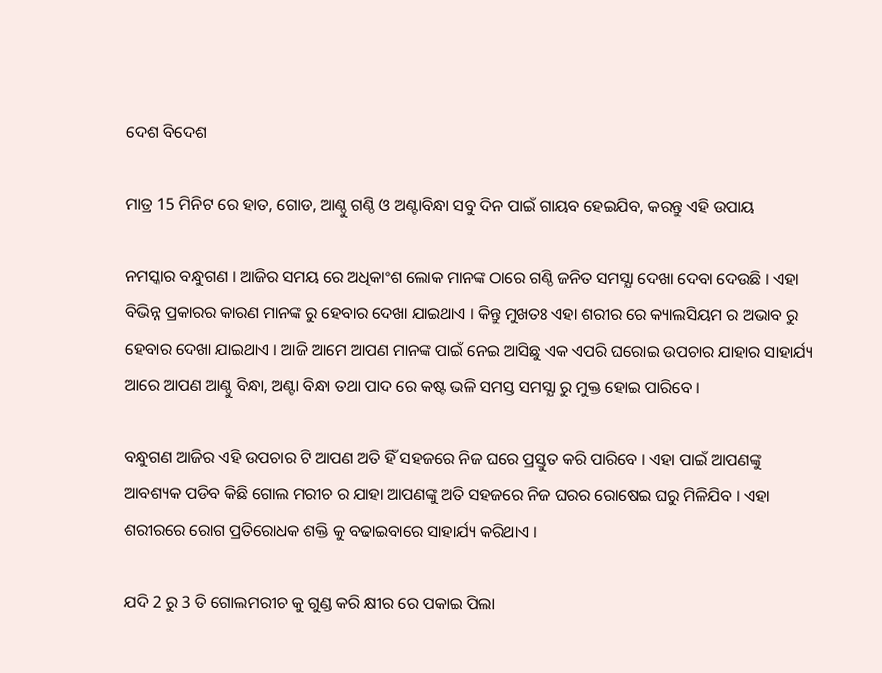ଦେଶ ବିଦେଶ

ମାତ୍ର 15 ମିନିଟ ରେ ହାତ, ଗୋଡ, ଆଣ୍ଠୁ ଗଣ୍ଠି ଓ ଅଣ୍ଟାବିନ୍ଧା ସବୁ ଦିନ ପାଇଁ ଗାୟବ ହେଇଯିବ, କରନ୍ତୁ ଏହି ଉପାୟ

ନମସ୍କାର ବନ୍ଧୁଗଣ । ଆଜିର ସମୟ ରେ ଅଧିକାଂଶ ଲୋକ ମାନଙ୍କ ଠାରେ ଗଣ୍ଠି ଜନିତ ସମସ୍ଯା ଦେଖା ଦେବା ଦେଉଛି । ଏହା ବିଭିନ୍ନ ପ୍ରକାରର କାରଣ ମାନଙ୍କ ରୁ ହେବାର ଦେଖା ଯାଇଥାଏ । କିନ୍ତୁ ମୁଖତଃ ଏହା ଶରୀର ରେ କ୍ୟାଲସିୟମ ର ଅଭାବ ରୁ ହେବାର ଦେଖା ଯାଇଥାଏ । ଆଜି ଆମେ ଆପଣ ମାନଙ୍କ ପାଇଁ ନେଇ ଆସିଛୁ ଏକ ଏପରି ଘରୋଇ ଉପଚାର ଯାହାର ସାହାର୍ଯ୍ୟ ଆରେ ଆପଣ ଆଣ୍ଠୁ ବିନ୍ଧା, ଅଣ୍ଟା ବିନ୍ଧା ତଥା ପାଦ ରେ କଷ୍ଟ ଭଳି ସମସ୍ତ ସମସ୍ଯା ରୁ ମୁକ୍ତ ହୋଇ ପାରିବେ ।

ବନ୍ଧୁଗଣ ଆଜିର ଏହି ଉପଚାର ଟି ଆପଣ ଅତି ହିଁ ସହଜରେ ନିଜ ଘରେ ପ୍ରସ୍ତୁତ କରି ପାରିବେ । ଏହା ପାଇଁ ଆପଣଙ୍କୁ ଆବଶ୍ୟକ ପଡିବ କିଛି ଗୋଲ ମରୀଚ ର ଯାହା ଆପଣଙ୍କୁ ଅତି ସହଜରେ ନିଜ ଘରର ରୋଷେଇ ଘରୁ ମିଳିଯିବ । ଏହା ଶରୀରରେ ରୋଗ ପ୍ରତିରୋଧକ ଶକ୍ତି କୁ ବଢାଇବାରେ ସାହାର୍ଯ୍ୟ କରିଥାଏ ।

ଯଦି 2 ରୁ 3 ତି ଗୋଲମରୀଚ କୁ ଗୁଣ୍ଡ କରି କ୍ଷୀର ରେ ପକାଇ ପିଲା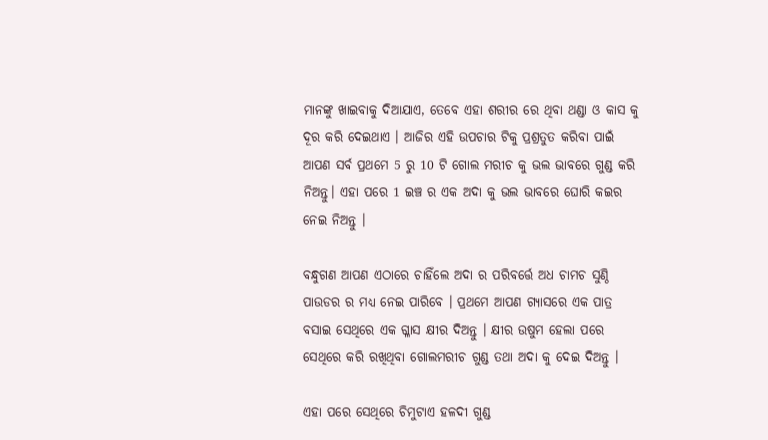ମାନଙ୍କୁ ଖାଇବାକୁ ଦିଆଯାଏ, ତେବେ ଏହା ଶରୀର ରେ ଥିବା ଥଣ୍ଡା ଓ କାସ କୁ ଦୂର କରି ଦେଇଥାଏ । ଆଜିର ଏହି ଉପଚାର ଟିକୁ ପ୍ରଶ୍ରତୁତ କରିବା ପାଇଁ ଆପଣ ସର୍ବ ପ୍ରଥମେ 5 ରୁ 10 ଟି ଗୋଲ ମରୀଚ କୁ ଭଲ ଭାବରେ ଗୁଣ୍ଡ କରି ନିଅନ୍ତୁ। ଏହା ପରେ 1 ଇଞ୍ଚ ର ଏକ ଅଦା କୁ ଭଲ ଭାବରେ ଘୋରି କଇର ନେଇ ନିଅନ୍ତୁ ।

ବନ୍ଧୁଗଣ ଆପଣ ଏଠାରେ ଚାହିଁଲେ ଅଦା ର ପରିବର୍ତ୍ତେ ଅଧ ଚାମଚ ସୁଣ୍ଠି ପାଉଡର ର ମଧ୍ୟ ନେଇ ପାରିବେ । ପ୍ରଥମେ ଆପଣ ଗ୍ୟାସରେ ଏକ ପାତ୍ର ବସାଇ ସେଥିରେ ଏକ ଗ୍ଳାସ କ୍ଷୀର ଦିଅନ୍ତୁ । କ୍ଷୀର ଉଷୁମ ହେଲା ପରେ ସେଥିରେ କରି ରଖିଥିବା ଗୋଲମରୀଚ ଗୁଣ୍ଡ ତଥା ଅଦା କୁ ଦେଇ ଦିଅନ୍ତୁ ।

ଏହା ପରେ ସେଥିରେ ଚିମୁଟାଏ ହଳଦୀ ଗୁଣ୍ଡ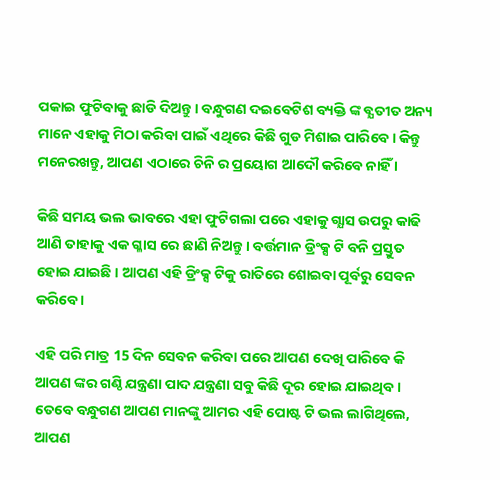ପକାଇ ଫୁଟିବାକୁ ଛାଡି ଦିଅନ୍ତୁ । ବନ୍ଧୁଗଣ ଦଇବେଟିଶ ବ୍ୟକ୍ତି ଙ୍କ ବ୍ଯତୀତ ଅନ୍ୟ ମାନେ ଏହାକୁ ମିଠା କରିବା ପାଇଁ ଏଥିରେ କିଛି ଗୁଡ ମିଶାଇ ପାରିବେ । କିନ୍ତୁ ମନେରଖନ୍ତୁ, ଆପଣ ଏଠାରେ ଚିନି ର ପ୍ରୟୋଗ ଆଦୌ କରିବେ ନାହିଁ ।

କିଛି ସମୟ ଭଲ ଭାବରେ ଏହା ଫୁଟିଗଲା ପରେ ଏହାକୁ ଗ୍ଯାସ ଉପରୁ କାଢି ଆଣି ତାହାକୁ ଏକ ଗ୍ଳାସ ରେ ଛାଣି ନିଅନ୍ତୁ । ବର୍ତ୍ତମାନ ଡ୍ରିଂକ୍ସ ଟି ବନି ପ୍ରସ୍ତୁତ ହୋଇ ଯାଇଛି । ଆପଣ ଏହି ଡ୍ରିଂକ୍ସ ଟିକୁ ରାତିରେ ଶୋଇବା ପୂର୍ବରୁ ସେବନ କରିବେ ।

ଏହି ପରି ମାତ୍ର 15 ଦିନ ସେବନ କରିବା ପରେ ଆପଣ ଦେଖି ପାରିବେ କି ଆପଣ ଙ୍କର ଗଣ୍ଠି ଯନ୍ତ୍ରଣା ପାଦ ଯନ୍ତ୍ରଣା ସବୁ କିଛି ଦୂର ହୋଇ ଯାଇଥିବ । ତେବେ ବନ୍ଧୁଗଣ ଆପଣ ମାନଙ୍କୁ ଆମର ଏହି ପୋଷ୍ଟ ଟି ଭଲ ଲାଗିଥିଲେ, ଆପଣ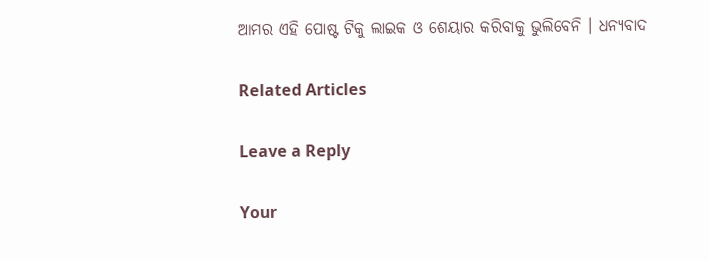ଆମର ଏହି ପୋଷ୍ଟ ଟିକୁ ଲାଇକ ଓ ଶେୟାର କରିବାକୁ ଭୁଲିବେନି । ଧନ୍ୟବାଦ

Related Articles

Leave a Reply

Your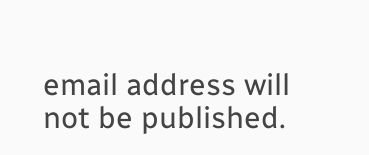email address will not be published.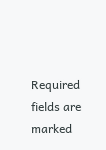Required fields are marked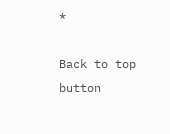*

Back to top button